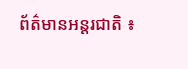ព័ត៌មានអន្តរជាតិ ៖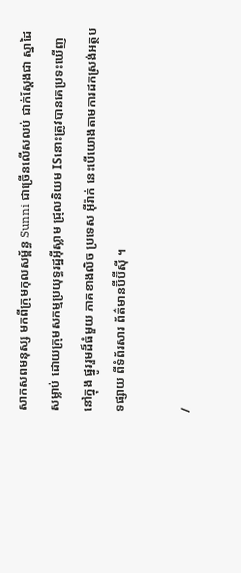សាកសពមនុស្ស មកពីក្រុមកុលសម្ព័ន្ធ Sunni ជាច្រើនលើសលប់ ជាក់ស្តែងជា ស្នាដៃសម្លាប់ ដោយក្រុមសកម្មប្រយុទ្ធរដ្ឋអ៊ីស្លាម ជ្រុលនិយម ISនោះត្រូវបានគេប្រទះឃើញនៅក្នុង ផ្នូររួមដ៏ធំមួយ ភាគខាងលិច ប្រទេស អ៊ីរ៉ាក់ នេះបើយោងតាមការដកស្រង់អត្ថបទផ្សាយ ពីទំព័រសារ ព័ត៌មានប៊ីប៊ីស៊ី ។

/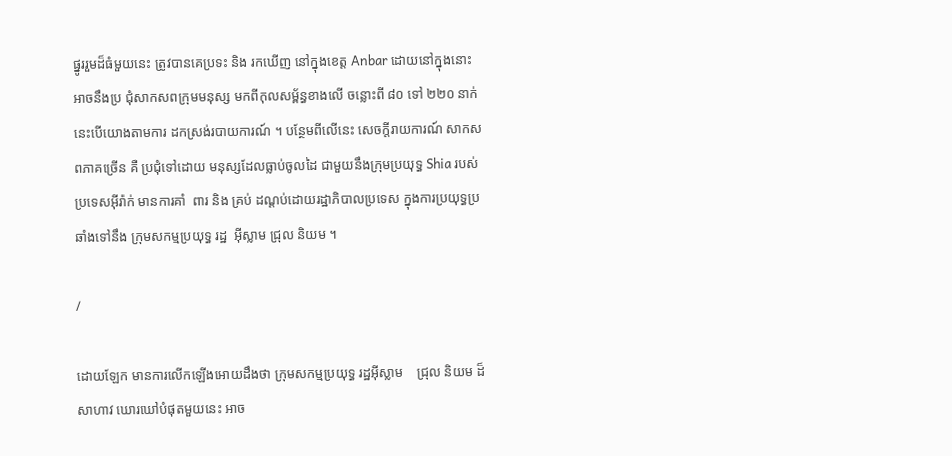ផ្នូររួមដ៏ធំមួយនេះ ត្រូវបានគេប្រទះ និង រកឃើញ នៅក្នុងខេត្ត Anbar ដោយនៅក្នុងនោះ អាចនឹងប្រ ជុំសាកសពក្រុមមនុស្ស មកពីកុលសម្ព័ន្ធខាងលើ ចន្លោះពី ៨០ ទៅ ២២០ នាក់នេះបើយោងតាមការ ដកស្រង់របាយការណ៍ ។ បន្ថែមពីលើនេះ សេចក្តីរាយការណ៍ សាកសពភាគច្រើន គឺ ប្រជុំទៅដោយ មនុស្សដែលធ្លាប់ចូលដៃ ជាមួយនឹងក្រុមប្រយុទ្ធ Shia របស់ប្រទេសអ៊ីរ៉ាក់ មានការគាំ  ពារ និង គ្រប់ ដណ្តប់ដោយរដ្ឋាភិបាលប្រទេស ក្នុងការប្រយុទ្ធប្រឆាំងទៅនឹង ក្រុមសកម្មប្រយុទ្ធ រដ្ឋ  អ៊ីស្លាម ជ្រុល និយម ។

/

ដោយឡែក មានការលើកឡើងអោយដឹងថា ក្រុមសកម្មប្រយុទ្ធ រដ្ឋអ៊ីស្លាម    ជ្រុល និយម ដ៏សាហាវ ឃោរឃៅបំផុតមួយនេះ អាច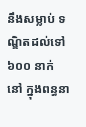នឹងសម្លាប់ ទណ្ឌិតដល់ទៅ ៦០០ នាក់    នៅ ក្នុងពន្ធនា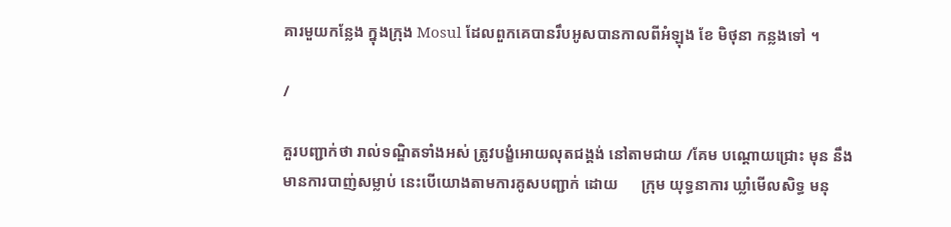គារមួយកន្លែង ក្នុងក្រុង Mosul ដែលពួកគេបានរឹបអូសបានកាលពីអំឡុង ខែ មិថុនា កន្លងទៅ ។

/

គួរបញ្ជាក់ថា រាល់ទណ្ឌិតទាំងអស់ ត្រូវបង្ខំអោយលុតជង្គង់ នៅតាមជាយ /គែម បណ្តោយជ្រោះ មុន នឹងមានការបាញ់សម្លាប់ នេះបើយោងតាមការគូសបញ្ជាក់ ដោយ      ក្រុម យុទ្ធនាការ ឃ្លាំមើលសិទ្ធ មនុ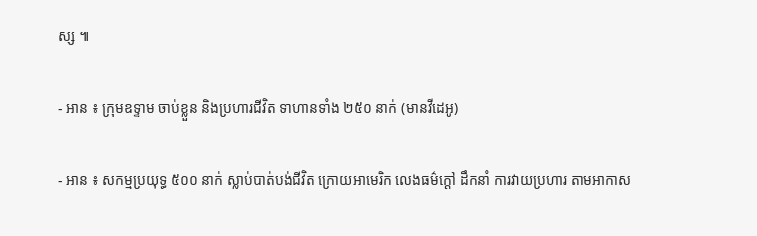ស្ស ៕

- អាន ៖ ក្រុមឧទ្ទាម ចាប់ខ្លួន និងប្រហារជីវិត ទាហានទាំង ២៥០ នាក់ (មានវីដេអូ)

- អាន ៖ សកម្មប្រយុទ្ធ ៥០០ នាក់ ស្លាប់បាត់បង់ជីវិត ក្រោយអាមេរិក លេងធម៌ក្តៅ ដឹកនាំ ការវាយប្រហារ តាមអាកាស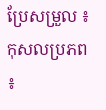ប្រែសម្រួល ៖ កុសលប្រភព ៖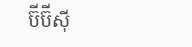ប៊ីប៊ីស៊ី